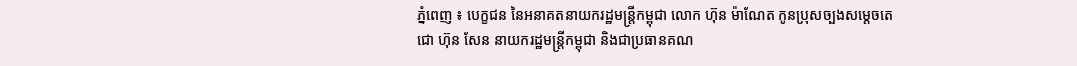ភ្នំពេញ ៖ បេក្ខជន នៃអនាគតនាយករដ្ឋមន្រ្តីកម្ពុជា លោក ហ៊ុន ម៉ាណែត កូនប្រុសច្បងសម្តេចតេជោ ហ៊ុន សែន នាយករដ្ឋមន្រ្តីកម្ពុជា និងជាប្រធានគណ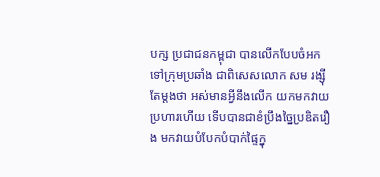បក្ស ប្រជាជនកម្ពុជា បានលើកបែបចំអកទៅក្រុមប្រឆាំង ជាពិសេសលោក សម រង្ស៊ីតែម្តងថា អស់មានអ្វីនឹងលើក យកមកវាយប្រហារហើយ ទើបបានជាខំប្រឹងច្នៃប្រឌិតរឿង មកវាយបំបែកបំបាក់ផ្ទៃក្នុ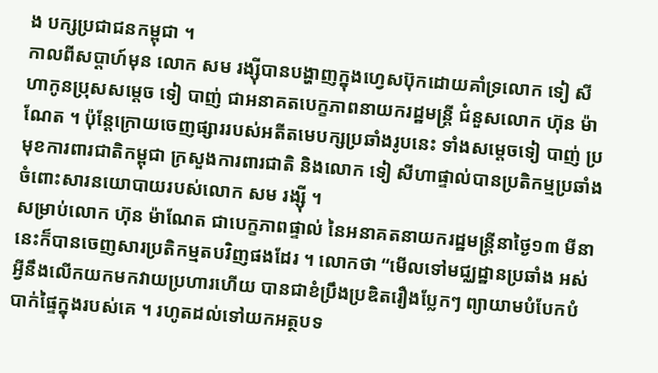ង បក្សប្រជាជនកម្ពុជា ។
កាលពីសប្តាហ៍មុន លោក សម រង្ស៊ីបានបង្ហាញក្នុងហ្វេសប៊ុកដោយគាំទ្រលោក ទៀ សីហាកូនប្រុសសម្តេច ទៀ បាញ់ ជាអនាគតបេក្ខភាពនាយករដ្ឋមន្រ្តី ជំនួសលោក ហ៊ុន ម៉ាណែត ។ ប៉ុន្តែក្រោយចេញផ្សាររបស់អតីតមេបក្សប្រឆាំងរូបនេះ ទាំងសម្តេចទៀ បាញ់ ប្រមុខការពារជាតិកម្ពុជា ក្រសួងការពារជាតិ និងលោក ទៀ សីហាផ្ទាល់បានប្រតិកម្មប្រឆាំងចំពោះសារនយោបាយរបស់លោក សម រង្ស៊ី ។
សម្រាប់លោក ហ៊ុន ម៉ាណែត ជាបេក្ខភាពផ្ទាល់ នៃអនាគតនាយករដ្ឋមន្រ្តីនាថ្ងៃ១៣ មីនា នេះក៏បានចេញសារប្រតិកម្មតបវិញផងដែរ ។ លោកថា “មើលទៅមជ្ឈដ្ឋានប្រឆាំង អស់អ្វីនឹងលើកយកមកវាយប្រហារហើយ បានជាខំប្រឹងប្រឌិតរឿងប្លែកៗ ព្យាយាមបំបែកបំបាក់ផ្ទៃក្នុងរបស់គេ ។ រហូតដល់ទៅយកអត្ថបទ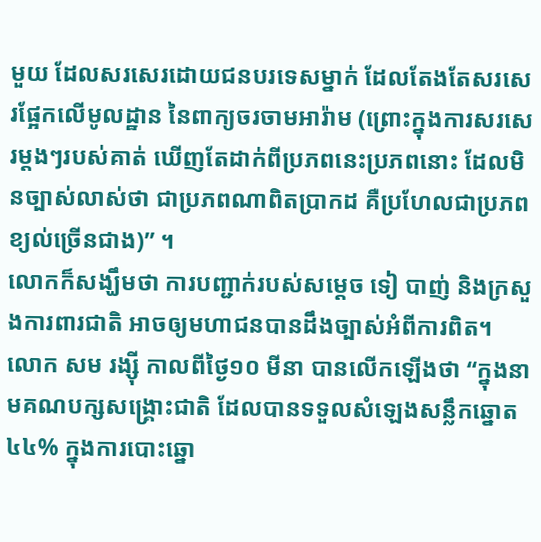មួយ ដែលសរសេរដោយជនបរទេសម្នាក់ ដែលតែងតែសរសេរផ្អែកលើមូលដ្ឋាន នៃពាក្យចរចាមអារ៉ាម (ព្រោះក្នុងការសរសេរម្តងៗរបស់គាត់ ឃើញតែដាក់ពីប្រភពនេះប្រភពនោះ ដែលមិនច្បាស់លាស់ថា ជាប្រភពណាពិតប្រាកដ គឺប្រហែលជាប្រភពខ្យល់ច្រើនជាង)” ។
លោកក៏សង្ឃឹមថា ការបញ្ជាក់របស់សម្តេច ទៀ បាញ់ និងក្រសួងការពារជាតិ អាចឲ្យមហាជនបានដឹងច្បាស់អំពីការពិត។
លោក សម រង្ស៊ី កាលពីថ្ងៃ១០ មីនា បានលើកឡើងថា “ក្នុងនាមគណបក្សសង្គ្រោះជាតិ ដែលបានទទួលសំឡេងសន្លឹកឆ្នោត៤៤% ក្នុងការបោះឆ្នោ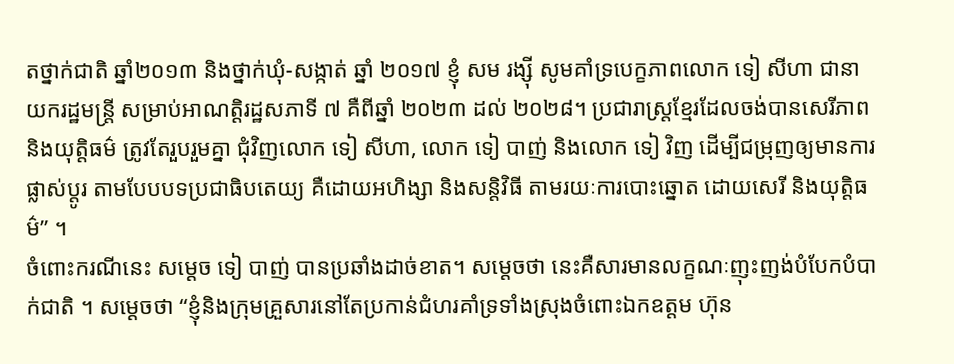តថ្នាក់ជាតិ ឆ្នាំ២០១៣ និងថ្នាក់ឃុំ-សង្កាត់ ឆ្នាំ ២០១៧ ខ្ញុំ សម រង្ស៊ី សូមគាំទ្របេក្ខភាពលោក ទៀ សីហា ជានាយករដ្ឋមន្ត្រី សម្រាប់អាណត្តិរដ្ឋសភាទី ៧ គឺពីឆ្នាំ ២០២៣ ដល់ ២០២៨។ ប្រជារាស្ត្រខ្មែរដែលចង់បានសេរីភាព និងយុត្តិធម៌ ត្រូវតែរួបរួមគ្នា ជុំវិញលោក ទៀ សីហា, លោក ទៀ បាញ់ និងលោក ទៀ វិញ ដើម្បីជម្រុញឲ្យមានការផ្លាស់ប្តូរ តាមបែបបទប្រជាធិបតេយ្យ គឺដោយអហិង្សា និងសន្តិវិធី តាមរយៈការបោះឆ្នោត ដោយសេរី និងយុត្តិធម៌” ។
ចំពោះករណីនេះ សម្តេច ទៀ បាញ់ បានប្រឆាំងដាច់ខាត។ សម្តេចថា នេះគឺសារមានលក្ខណៈញុះញង់បំបែកបំបាក់ជាតិ ។ សម្តេចថា “ខ្ញុំនិងក្រុមគ្រួសារនៅតែប្រកាន់ជំហរគាំទ្រទាំងស្រុងចំពោះឯកឧត្តម ហ៊ុន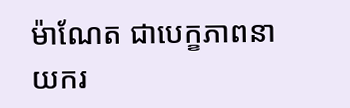ម៉ាណែត ជាបេក្ខភាពនាយករ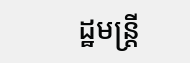ដ្ឋមន្រ្តី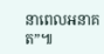នាពេលអនាគត”៕